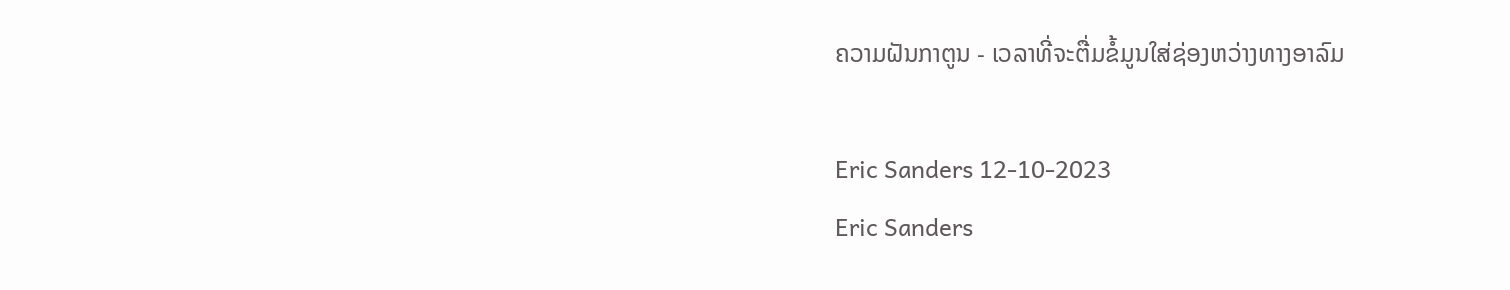ຄວາມຝັນກາຕູນ - ເວລາທີ່ຈະຕື່ມຂໍ້ມູນໃສ່ຊ່ອງຫວ່າງທາງອາລົມ

Eric Sanders 12-10-2023
Eric Sanders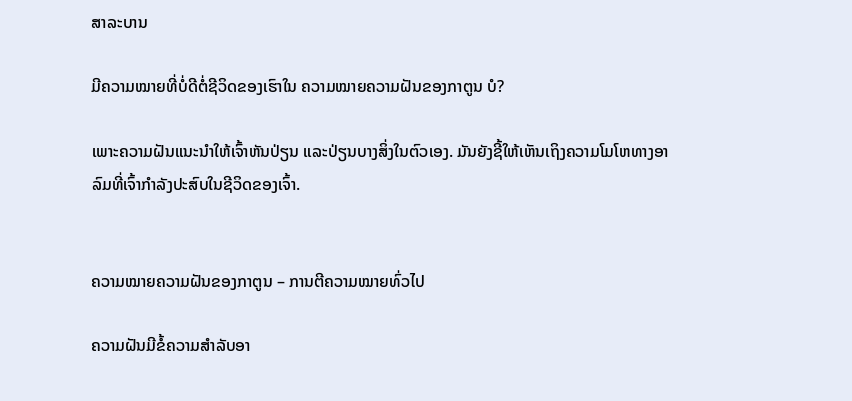ສາລະບານ

ມີຄວາມໝາຍທີ່ບໍ່ດີຕໍ່ຊີວິດຂອງເຮົາໃນ ຄວາມໝາຍຄວາມຝັນຂອງກາຕູນ ບໍ?

ເພາະຄວາມຝັນແນະນຳໃຫ້ເຈົ້າຫັນປ່ຽນ ແລະປ່ຽນບາງສິ່ງໃນຕົວເອງ. ມັນຍັງຊີ້ໃຫ້ເຫັນເຖິງຄວາມໂມໂຫທາງອາລົມທີ່ເຈົ້າກໍາລັງປະສົບໃນຊີວິດຂອງເຈົ້າ.


ຄວາມໝາຍຄວາມຝັນຂອງກາຕູນ – ການຕີຄວາມໝາຍທົ່ວໄປ

ຄວາມຝັນມີຂໍ້ຄວາມສຳລັບອາ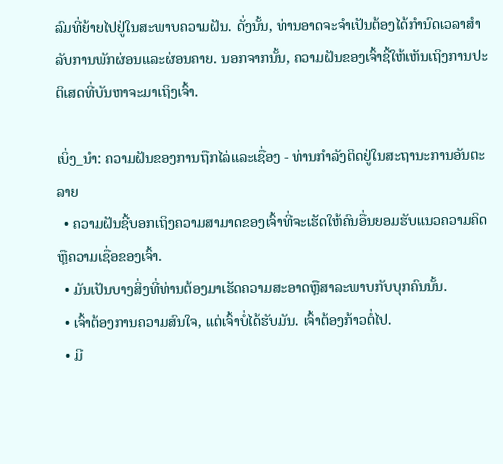ລົມທີ່ຍ້າຍໄປຢູ່ໃນສະພາບຄວາມຝັນ. ດັ່ງນັ້ນ, ທ່ານອາດຈະຈໍາເປັນຕ້ອງໄດ້ກໍານົດເວລາສໍາລັບການພັກຜ່ອນແລະຜ່ອນຄາຍ. ນອກຈາກນັ້ນ, ຄວາມຝັນຂອງເຈົ້າຊີ້ໃຫ້ເຫັນເຖິງການປະຕິເສດທີ່ບັນຫາຈະມາເຖິງເຈົ້າ.

ເບິ່ງ_ນຳ: ຄວາມຝັນຂອງການຖືກໄລ່ແລະເຊື່ອງ - ທ່ານກໍາລັງຕິດຢູ່ໃນສະຖານະການອັນຕະລາຍ
  • ຄວາມຝັນຊີ້ບອກເຖິງຄວາມສາມາດຂອງເຈົ້າທີ່ຈະເຮັດໃຫ້ຄົນອື່ນຍອມຮັບແນວຄວາມຄິດ ຫຼືຄວາມເຊື່ອຂອງເຈົ້າ.
  • ມັນເປັນບາງສິ່ງທີ່ທ່ານຕ້ອງມາເຮັດຄວາມສະອາດຫຼືສາລະພາບກັບບຸກຄົນນັ້ນ.
  • ເຈົ້າຕ້ອງການຄວາມສົນໃຈ, ແຕ່ເຈົ້າບໍ່ໄດ້ຮັບມັນ. ເຈົ້າຕ້ອງກ້າວຕໍ່ໄປ.
  • ມີ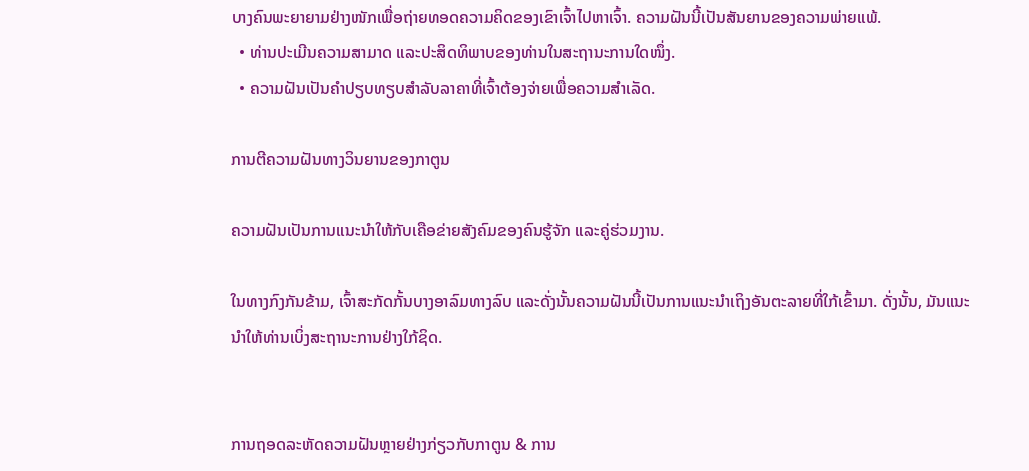ບາງຄົນພະຍາຍາມຢ່າງໜັກເພື່ອຖ່າຍທອດຄວາມຄິດຂອງເຂົາເຈົ້າໄປຫາເຈົ້າ. ຄວາມຝັນນີ້ເປັນສັນຍານຂອງຄວາມພ່າຍແພ້.
  • ທ່ານປະເມີນຄວາມສາມາດ ແລະປະສິດທິພາບຂອງທ່ານໃນສະຖານະການໃດໜຶ່ງ.
  • ຄວາມຝັນເປັນຄຳປຽບທຽບສຳລັບລາຄາທີ່ເຈົ້າຕ້ອງຈ່າຍເພື່ອຄວາມສຳເລັດ.

ການຕີຄວາມຝັນທາງວິນຍານຂອງກາຕູນ

ຄວາມຝັນເປັນການແນະນຳໃຫ້ກັບເຄືອຂ່າຍສັງຄົມຂອງຄົນຮູ້ຈັກ ແລະຄູ່ຮ່ວມງານ.

ໃນທາງກົງກັນຂ້າມ, ເຈົ້າສະກັດກັ້ນບາງອາລົມທາງລົບ ແລະດັ່ງນັ້ນຄວາມຝັນນີ້ເປັນການແນະນຳເຖິງອັນຕະລາຍທີ່ໃກ້ເຂົ້າມາ. ດັ່ງນັ້ນ, ມັນແນະນໍາໃຫ້ທ່ານເບິ່ງສະຖານະການຢ່າງໃກ້ຊິດ.


ການຖອດລະຫັດຄວາມຝັນຫຼາຍຢ່າງກ່ຽວກັບກາຕູນ & ການ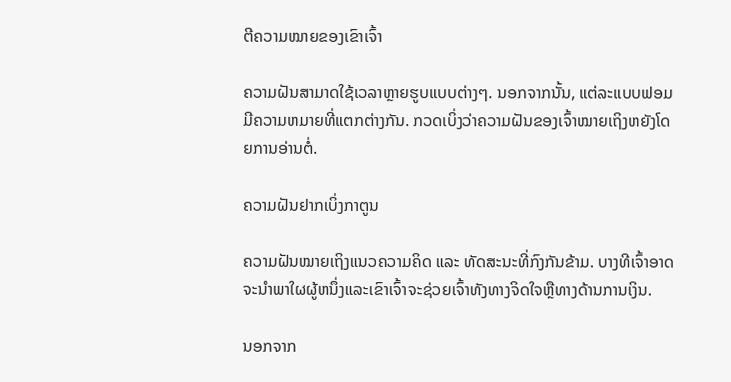ຕີຄວາມໝາຍຂອງເຂົາເຈົ້າ

ຄວາມຝັນສາມາດໃຊ້ເວລາຫຼາຍຮູບແບບຕ່າງໆ. ນອກຈາກນັ້ນ, ແຕ່ລະແບບຟອມມີຄວາມຫມາຍທີ່ແຕກຕ່າງກັນ. ກວດເບິ່ງວ່າຄວາມຝັນຂອງເຈົ້າໝາຍເຖິງຫຍັງໂດຍການອ່ານຕໍ່.

ຄວາມຝັນຢາກເບິ່ງກາຕູນ

ຄວາມຝັນໝາຍເຖິງແນວຄວາມຄິດ ແລະ ທັດສະນະທີ່ກົງກັນຂ້າມ. ບາງທີເຈົ້າອາດຈະນໍາພາໃຜຜູ້ຫນຶ່ງແລະເຂົາເຈົ້າຈະຊ່ວຍເຈົ້າທັງທາງຈິດໃຈຫຼືທາງດ້ານການເງິນ.

ນອກຈາກ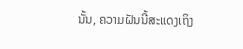ນັ້ນ, ຄວາມຝັນນີ້ສະແດງເຖິງ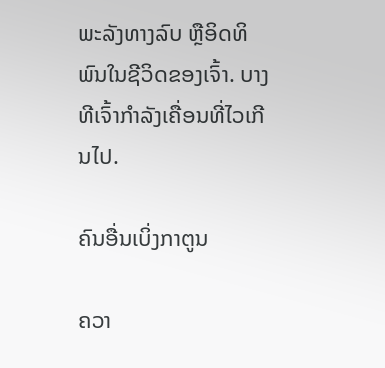ພະລັງທາງລົບ ຫຼືອິດທິພົນໃນຊີວິດຂອງເຈົ້າ. ບາງທີເຈົ້າກຳລັງເຄື່ອນທີ່ໄວເກີນໄປ.

ຄົນອື່ນເບິ່ງກາຕູນ

ຄວາ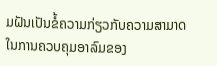ມຝັນເປັນຂໍ້ຄວາມກ່ຽວກັບຄວາມສາມາດໃນການຄວບຄຸມອາລົມຂອງ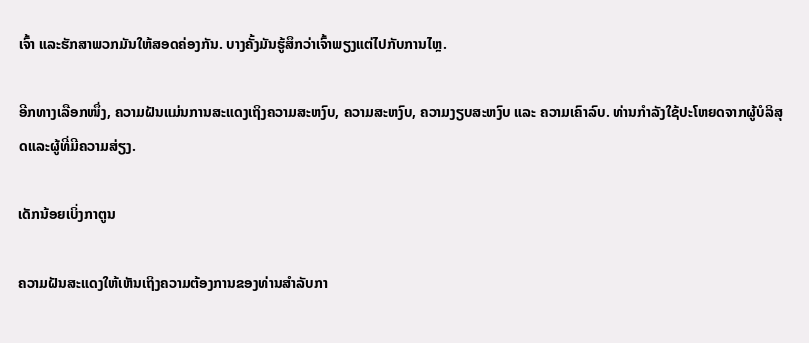ເຈົ້າ ແລະຮັກສາພວກມັນໃຫ້ສອດຄ່ອງກັນ. ບາງຄັ້ງມັນຮູ້ສຶກວ່າເຈົ້າພຽງແຕ່ໄປກັບການໄຫຼ.

ອີກທາງເລືອກໜຶ່ງ, ຄວາມຝັນແມ່ນການສະແດງເຖິງຄວາມສະຫງົບ, ຄວາມສະຫງົບ, ຄວາມງຽບສະຫງົບ ແລະ ຄວາມເຄົາລົບ. ທ່ານກໍາລັງໃຊ້ປະໂຫຍດຈາກຜູ້ບໍລິສຸດແລະຜູ້ທີ່ມີຄວາມສ່ຽງ.

ເດັກນ້ອຍເບິ່ງກາຕູນ

ຄວາມຝັນສະແດງໃຫ້ເຫັນເຖິງຄວາມຕ້ອງການຂອງທ່ານສໍາລັບກາ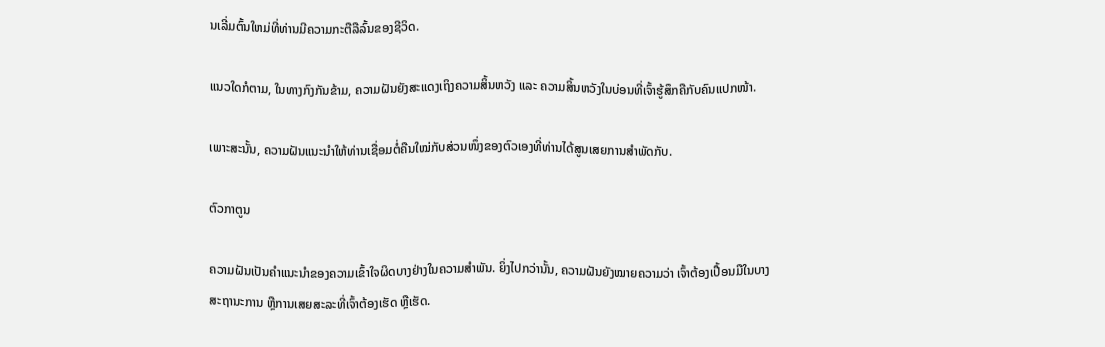ນເລີ່ມຕົ້ນໃຫມ່ທີ່ທ່ານມີຄວາມກະຕືລືລົ້ນຂອງຊີວິດ.

ແນວໃດກໍຕາມ, ໃນທາງກົງກັນຂ້າມ, ຄວາມຝັນຍັງສະແດງເຖິງຄວາມສິ້ນຫວັງ ແລະ ຄວາມສິ້ນຫວັງໃນບ່ອນທີ່ເຈົ້າຮູ້ສຶກຄືກັບຄົນແປກໜ້າ.

ເພາະສະນັ້ນ, ຄວາມຝັນແນະນຳໃຫ້ທ່ານເຊື່ອມຕໍ່ຄືນໃໝ່ກັບສ່ວນໜຶ່ງຂອງຕົວເອງທີ່ທ່ານໄດ້ສູນເສຍການສຳພັດກັບ.

ຕົວກາຕູນ

ຄວາມຝັນເປັນຄຳແນະນຳຂອງຄວາມເຂົ້າໃຈຜິດບາງຢ່າງໃນຄວາມສຳພັນ. ຍິ່ງໄປກວ່ານັ້ນ, ຄວາມຝັນຍັງໝາຍຄວາມວ່າ ເຈົ້າຕ້ອງເປື້ອນມືໃນບາງສະຖານະການ ຫຼືການເສຍສະລະທີ່ເຈົ້າຕ້ອງເຮັດ ຫຼືເຮັດ.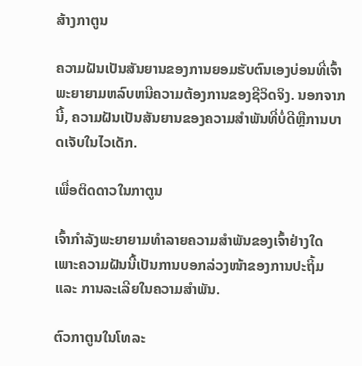ສ້າງກາຕູນ

ຄວາມຝັນເປັນສັນຍານຂອງການຍອມຮັບຕົນເອງບ່ອນທີ່ເຈົ້າພະຍາຍາມຫລົບຫນີຄວາມຕ້ອງການຂອງຊີວິດຈິງ. ນອກຈາກນີ້, ຄວາມຝັນເປັນສັນຍານຂອງຄວາມສໍາພັນທີ່ບໍ່ດີຫຼືການບາດເຈັບໃນໄວເດັກ.

ເພື່ອຕິດດາວໃນກາຕູນ

ເຈົ້າກຳລັງພະຍາຍາມທຳລາຍຄວາມສຳພັນຂອງເຈົ້າຢ່າງໃດ ເພາະຄວາມຝັນນີ້ເປັນການບອກລ່ວງໜ້າຂອງການປະຖິ້ມ ແລະ ການລະເລີຍໃນຄວາມສຳພັນ.

ຕົວກາຕູນໃນໂທລະ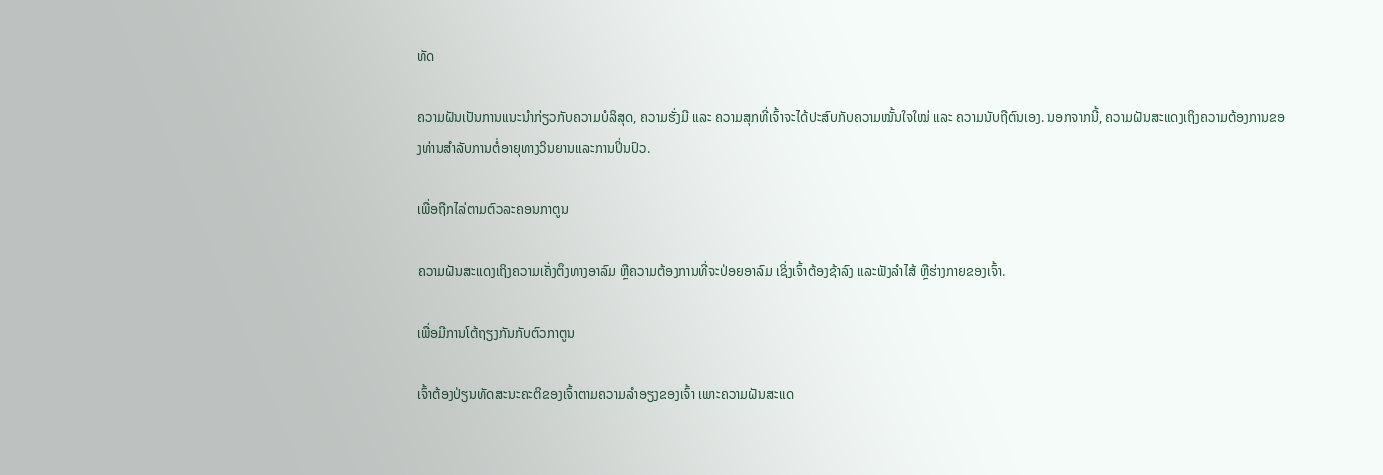ທັດ

ຄວາມຝັນເປັນການແນະນຳກ່ຽວກັບຄວາມບໍລິສຸດ, ຄວາມຮັ່ງມີ ແລະ ຄວາມສຸກທີ່ເຈົ້າຈະໄດ້ປະສົບກັບຄວາມໝັ້ນໃຈໃໝ່ ແລະ ຄວາມນັບຖືຕົນເອງ. ນອກຈາກນີ້, ຄວາມຝັນສະແດງເຖິງຄວາມຕ້ອງການຂອງທ່ານສໍາລັບການຕໍ່ອາຍຸທາງວິນຍານແລະການປິ່ນປົວ.

ເພື່ອຖືກໄລ່ຕາມຕົວລະຄອນກາຕູນ

ຄວາມຝັນສະແດງເຖິງຄວາມເຄັ່ງຕຶງທາງອາລົມ ຫຼືຄວາມຕ້ອງການທີ່ຈະປ່ອຍອາລົມ ເຊິ່ງເຈົ້າຕ້ອງຊ້າລົງ ແລະຟັງລຳໄສ້ ຫຼືຮ່າງກາຍຂອງເຈົ້າ.

ເພື່ອມີການໂຕ້ຖຽງກັນກັບຕົວກາຕູນ

ເຈົ້າຕ້ອງປ່ຽນທັດສະນະຄະຕິຂອງເຈົ້າຕາມຄວາມລຳອຽງຂອງເຈົ້າ ເພາະຄວາມຝັນສະແດ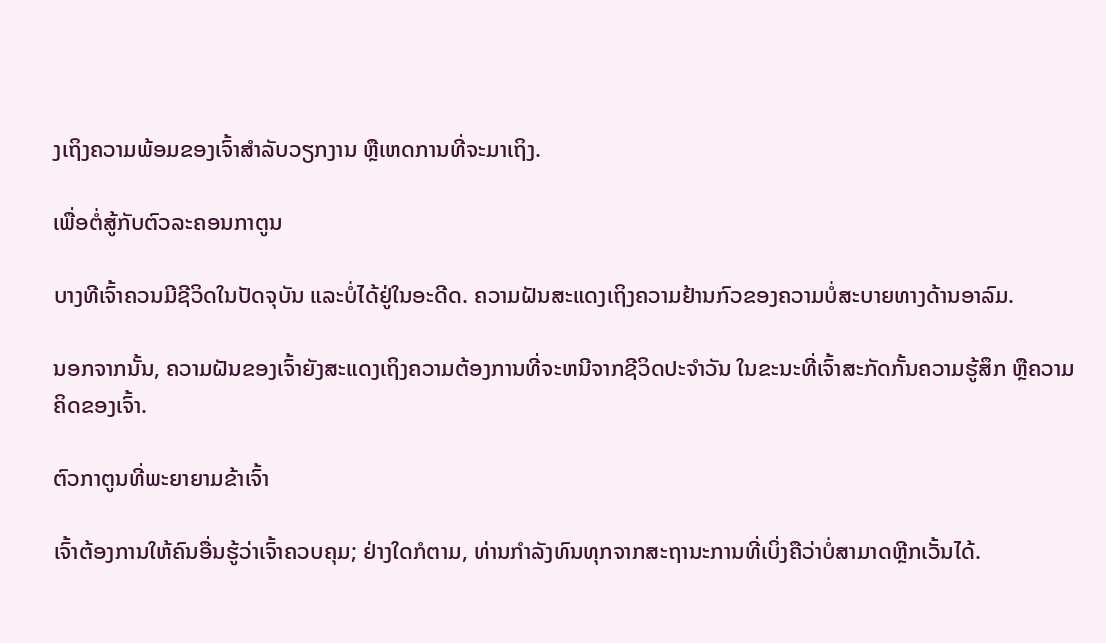ງເຖິງຄວາມພ້ອມຂອງເຈົ້າສຳລັບວຽກງານ ຫຼືເຫດການທີ່ຈະມາເຖິງ.

ເພື່ອຕໍ່ສູ້ກັບຕົວລະຄອນກາຕູນ

ບາງທີເຈົ້າຄວນມີຊີວິດໃນປັດຈຸບັນ ແລະບໍ່ໄດ້ຢູ່ໃນອະດີດ. ຄວາມຝັນສະແດງເຖິງຄວາມຢ້ານກົວຂອງຄວາມບໍ່ສະບາຍທາງດ້ານອາລົມ.

ນອກຈາກນັ້ນ, ຄວາມຝັນຂອງເຈົ້າຍັງສະແດງເຖິງຄວາມຕ້ອງການທີ່ຈະຫນີຈາກຊີວິດປະຈໍາວັນ ໃນຂະນະທີ່ເຈົ້າສະກັດກັ້ນຄວາມຮູ້ສຶກ ຫຼືຄວາມຄິດຂອງເຈົ້າ.

ຕົວກາຕູນທີ່ພະຍາຍາມຂ້າເຈົ້າ

ເຈົ້າຕ້ອງການໃຫ້ຄົນອື່ນຮູ້ວ່າເຈົ້າຄວບຄຸມ; ຢ່າງໃດກໍຕາມ, ທ່ານກໍາລັງທົນທຸກຈາກສະຖານະການທີ່ເບິ່ງຄືວ່າບໍ່ສາມາດຫຼີກເວັ້ນໄດ້.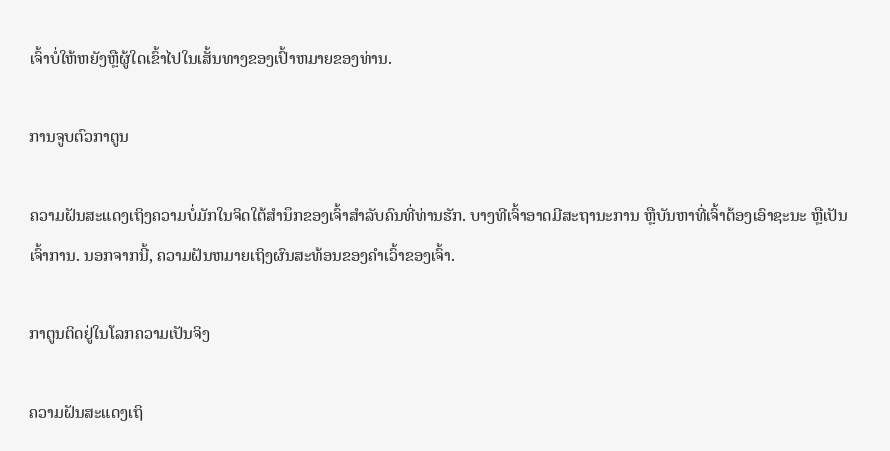ເຈົ້າບໍ່ໃຫ້ຫຍັງຫຼືຜູ້ໃດເຂົ້າໄປໃນເສັ້ນທາງຂອງເປົ້າຫມາຍຂອງທ່ານ.

ການຈູບຕົວກາຕູນ

ຄວາມຝັນສະແດງເຖິງຄວາມບໍ່ມັກໃນຈິດໃຕ້ສຳນຶກຂອງເຈົ້າສຳລັບຄົນທີ່ທ່ານຮັກ. ບາງທີເຈົ້າອາດມີສະຖານະການ ຫຼືບັນຫາທີ່ເຈົ້າຕ້ອງເອົາຊະນະ ຫຼືເປັນເຈົ້າການ. ນອກຈາກນີ້, ຄວາມຝັນຫມາຍເຖິງຜົນສະທ້ອນຂອງຄໍາເວົ້າຂອງເຈົ້າ.

ກາຕູນຕິດຢູ່ໃນໂລກຄວາມເປັນຈິງ

ຄວາມຝັນສະແດງເຖິ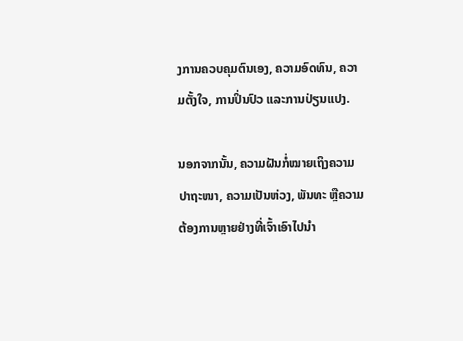ງການຄວບຄຸມຕົນເອງ, ຄວາມອົດທົນ, ຄວາມຕັ້ງໃຈ, ການປິ່ນປົວ ແລະການປ່ຽນແປງ.

ນອກຈາກນັ້ນ, ຄວາມຝັນກໍ່ໝາຍເຖິງຄວາມປາຖະໜາ, ຄວາມເປັນຫ່ວງ, ພັນທະ ຫຼືຄວາມຕ້ອງການຫຼາຍຢ່າງທີ່ເຈົ້າເອົາໄປນຳ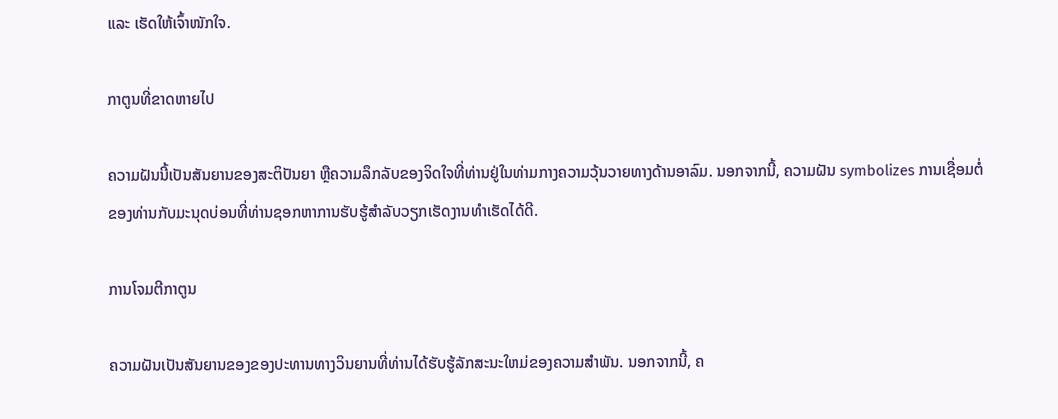ແລະ ເຮັດໃຫ້ເຈົ້າໜັກໃຈ.

ກາຕູນທີ່ຂາດຫາຍໄປ

ຄວາມຝັນນີ້ເປັນສັນຍານຂອງສະຕິປັນຍາ ຫຼືຄວາມລຶກລັບຂອງຈິດໃຈທີ່ທ່ານຢູ່ໃນທ່າມກາງຄວາມວຸ້ນວາຍທາງດ້ານອາລົມ. ນອກຈາກນີ້, ຄວາມຝັນ symbolizes ການເຊື່ອມຕໍ່ຂອງທ່ານກັບມະນຸດບ່ອນທີ່ທ່ານຊອກຫາການຮັບຮູ້ສໍາລັບວຽກເຮັດງານທໍາເຮັດໄດ້ດີ.

ການໂຈມຕີກາຕູນ

ຄວາມຝັນເປັນສັນຍານຂອງຂອງປະທານທາງວິນຍານທີ່ທ່ານໄດ້ຮັບຮູ້ລັກສະນະໃຫມ່ຂອງຄວາມສໍາພັນ. ນອກຈາກນີ້, ຄ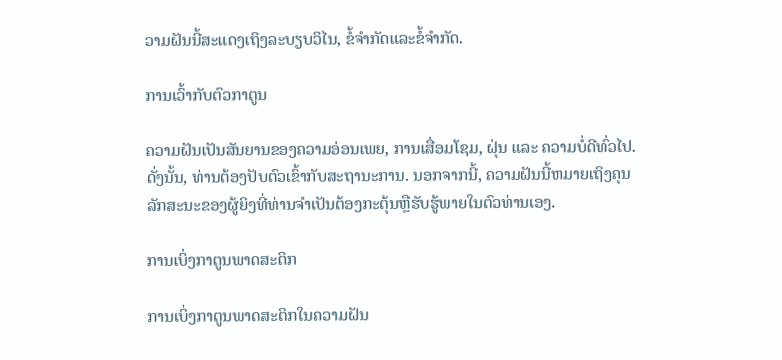ວາມຝັນນີ້ສະແດງເຖິງລະບຽບວິໄນ, ຂໍ້ຈໍາກັດແລະຂໍ້ຈໍາກັດ.

ການເວົ້າກັບຕົວກາຕູນ

ຄວາມຝັນເປັນສັນຍານຂອງຄວາມອ່ອນເພຍ, ການເສື່ອມໂຊມ, ຝຸ່ນ ແລະ ຄວາມບໍ່ດີທົ່ວໄປ. ດັ່ງນັ້ນ, ທ່ານຕ້ອງປັບຕົວເຂົ້າກັບສະຖານະການ. ນອກຈາກນີ້, ຄວາມຝັນນີ້ຫມາຍເຖິງຄຸນລັກສະນະຂອງຜູ້ຍິງທີ່ທ່ານຈໍາເປັນຕ້ອງກະຕຸ້ນຫຼືຮັບຮູ້ພາຍໃນຕົວທ່ານເອງ.

ການເບິ່ງກາຕູນພາດສະຕິກ

ການເບິ່ງກາຕູນພາດສະຕິກໃນຄວາມຝັນ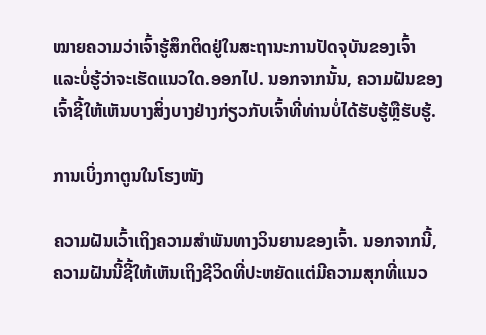ໝາຍຄວາມວ່າເຈົ້າຮູ້ສຶກຕິດຢູ່ໃນສະຖານະການປັດຈຸບັນຂອງເຈົ້າ ແລະບໍ່ຮູ້ວ່າຈະເຮັດແນວໃດ.ອອກໄປ. ນອກຈາກນັ້ນ, ຄວາມຝັນຂອງເຈົ້າຊີ້ໃຫ້ເຫັນບາງສິ່ງບາງຢ່າງກ່ຽວກັບເຈົ້າທີ່ທ່ານບໍ່ໄດ້ຮັບຮູ້ຫຼືຮັບຮູ້.

ການເບິ່ງກາຕູນໃນໂຮງໜັງ

ຄວາມຝັນເວົ້າເຖິງຄວາມສຳພັນທາງວິນຍານຂອງເຈົ້າ. ນອກຈາກນີ້, ຄວາມຝັນນີ້ຊີ້ໃຫ້ເຫັນເຖິງຊີວິດທີ່ປະຫຍັດແຕ່ມີຄວາມສຸກທີ່ແນວ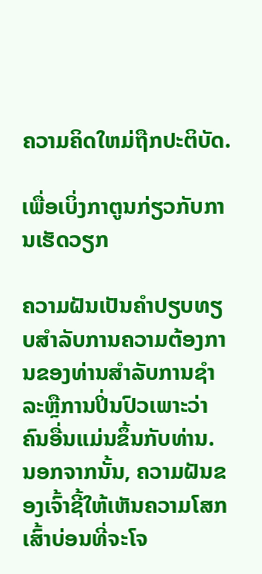ຄວາມຄິດໃຫມ່ຖືກປະຕິບັດ.

ເພື່ອເບິ່ງກາຕູນກ່ຽວກັບການເຮັດວຽກ

ຄວາມຝັນເປັນຄໍາປຽບທຽບສໍາລັບການຄວາມຕ້ອງການຂອງທ່ານສໍາລັບການຊໍາລະຫຼືການປິ່ນປົວເພາະວ່າຄົນອື່ນແມ່ນຂຶ້ນກັບທ່ານ. ນອກຈາກນັ້ນ, ຄວາມຝັນຂອງເຈົ້າຊີ້ໃຫ້ເຫັນຄວາມໂສກເສົ້າບ່ອນທີ່ຈະໂຈ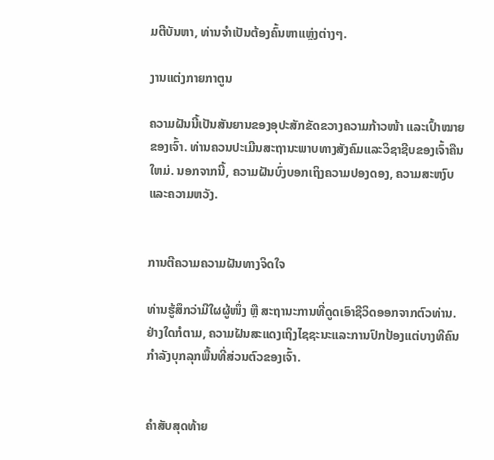ມຕີບັນຫາ, ທ່ານຈໍາເປັນຕ້ອງຄົ້ນຫາແຫຼ່ງຕ່າງໆ.

ງານແຕ່ງກາຍກາຕູນ

ຄວາມຝັນນີ້ເປັນສັນຍານຂອງອຸປະສັກຂັດຂວາງຄວາມກ້າວໜ້າ ແລະເປົ້າໝາຍຂອງເຈົ້າ. ທ່ານຄວນປະເມີນສະຖານະພາບທາງສັງຄົມແລະວິຊາຊີບຂອງເຈົ້າຄືນໃຫມ່. ນອກຈາກນີ້, ຄວາມຝັນບົ່ງບອກເຖິງຄວາມປອງດອງ, ຄວາມສະຫງົບ ແລະຄວາມຫວັງ.


ການຕີຄວາມຄວາມຝັນທາງຈິດໃຈ

ທ່ານຮູ້ສຶກວ່າມີໃຜຜູ້ໜຶ່ງ ຫຼື ສະຖານະການທີ່ດູດເອົາຊີວິດອອກຈາກຕົວທ່ານ. ຢ່າງໃດກໍຕາມ, ຄວາມຝັນສະແດງເຖິງໄຊຊະນະແລະການປົກປ້ອງແຕ່ບາງທີຄົນກໍາລັງບຸກລຸກພື້ນທີ່ສ່ວນຕົວຂອງເຈົ້າ.


ຄຳສັບສຸດທ້າຍ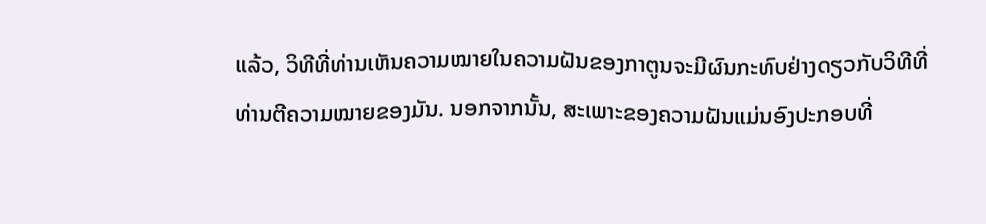ແລ້ວ, ວິທີທີ່ທ່ານເຫັນຄວາມໝາຍໃນຄວາມຝັນຂອງກາຕູນຈະມີຜົນກະທົບຢ່າງດຽວກັບວິທີທີ່ທ່ານຕີຄວາມໝາຍຂອງມັນ. ນອກຈາກນັ້ນ, ສະເພາະຂອງຄວາມຝັນແມ່ນອົງປະກອບທີ່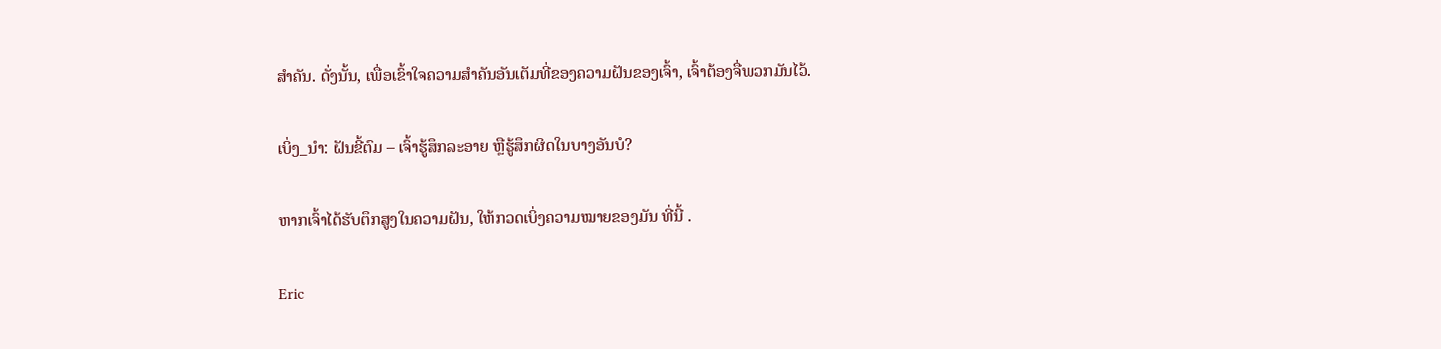ສໍາຄັນ. ດັ່ງນັ້ນ, ເພື່ອເຂົ້າໃຈຄວາມສຳຄັນອັນເຕັມທີ່ຂອງຄວາມຝັນຂອງເຈົ້າ, ເຈົ້າຕ້ອງຈື່ພວກມັນໄວ້.

ເບິ່ງ_ນຳ: ຝັນຂີ້ຕົມ – ເຈົ້າຮູ້ສຶກລະອາຍ ຫຼືຮູ້ສຶກຜິດໃນບາງອັນບໍ?

ຫາກເຈົ້າໄດ້ຮັບຕຶກສູງໃນຄວາມຝັນ, ໃຫ້ກວດເບິ່ງຄວາມໝາຍຂອງມັນ ທີ່ນີ້ .

Eric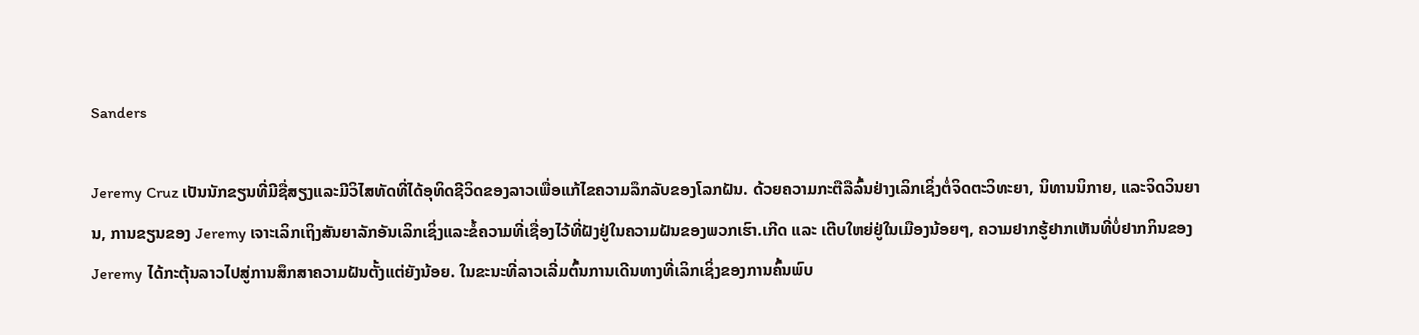Sanders

Jeremy Cruz ເປັນນັກຂຽນທີ່ມີຊື່ສຽງແລະມີວິໄສທັດທີ່ໄດ້ອຸທິດຊີວິດຂອງລາວເພື່ອແກ້ໄຂຄວາມລຶກລັບຂອງໂລກຝັນ. ດ້ວຍຄວາມກະຕືລືລົ້ນຢ່າງເລິກເຊິ່ງຕໍ່ຈິດຕະວິທະຍາ, ນິທານນິກາຍ, ແລະຈິດວິນຍານ, ການຂຽນຂອງ Jeremy ເຈາະເລິກເຖິງສັນຍາລັກອັນເລິກເຊິ່ງແລະຂໍ້ຄວາມທີ່ເຊື່ອງໄວ້ທີ່ຝັງຢູ່ໃນຄວາມຝັນຂອງພວກເຮົາ.ເກີດ ແລະ ເຕີບໃຫຍ່ຢູ່ໃນເມືອງນ້ອຍໆ, ຄວາມຢາກຮູ້ຢາກເຫັນທີ່ບໍ່ຢາກກິນຂອງ Jeremy ໄດ້ກະຕຸ້ນລາວໄປສູ່ການສຶກສາຄວາມຝັນຕັ້ງແຕ່ຍັງນ້ອຍ. ໃນຂະນະທີ່ລາວເລີ່ມຕົ້ນການເດີນທາງທີ່ເລິກເຊິ່ງຂອງການຄົ້ນພົບ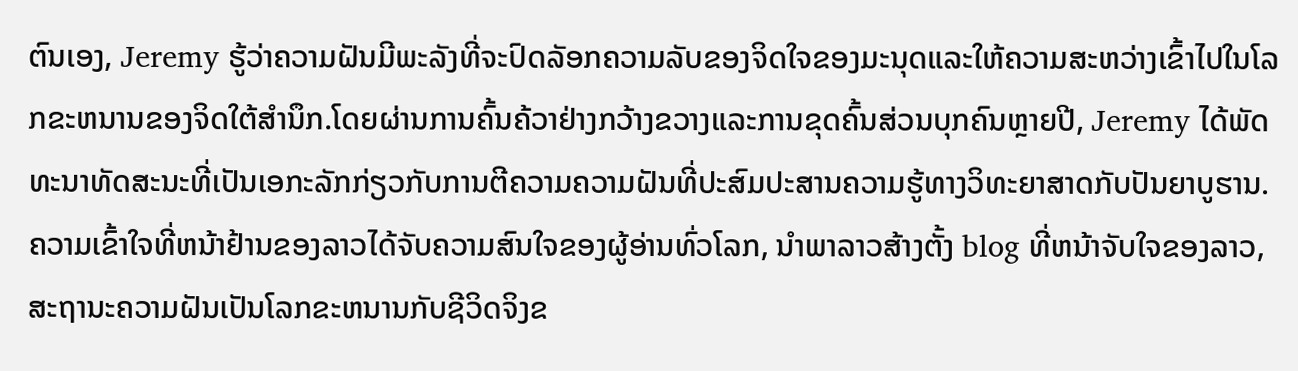ຕົນເອງ, Jeremy ຮູ້ວ່າຄວາມຝັນມີພະລັງທີ່ຈະປົດລັອກຄວາມລັບຂອງຈິດໃຈຂອງມະນຸດແລະໃຫ້ຄວາມສະຫວ່າງເຂົ້າໄປໃນໂລກຂະຫນານຂອງຈິດໃຕ້ສໍານຶກ.ໂດຍຜ່ານການຄົ້ນຄ້ວາຢ່າງກວ້າງຂວາງແລະການຂຸດຄົ້ນສ່ວນບຸກຄົນຫຼາຍປີ, Jeremy ໄດ້ພັດທະນາທັດສະນະທີ່ເປັນເອກະລັກກ່ຽວກັບການຕີຄວາມຄວາມຝັນທີ່ປະສົມປະສານຄວາມຮູ້ທາງວິທະຍາສາດກັບປັນຍາບູຮານ. ຄວາມເຂົ້າໃຈທີ່ຫນ້າຢ້ານຂອງລາວໄດ້ຈັບຄວາມສົນໃຈຂອງຜູ້ອ່ານທົ່ວໂລກ, ນໍາພາລາວສ້າງຕັ້ງ blog ທີ່ຫນ້າຈັບໃຈຂອງລາວ, ສະຖານະຄວາມຝັນເປັນໂລກຂະຫນານກັບຊີວິດຈິງຂ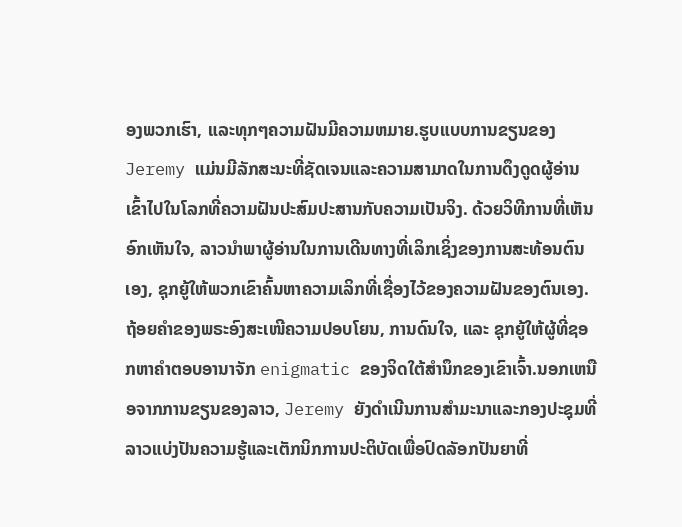ອງພວກເຮົາ, ແລະທຸກໆຄວາມຝັນມີຄວາມຫມາຍ.ຮູບແບບການຂຽນຂອງ Jeremy ແມ່ນມີລັກສະນະທີ່ຊັດເຈນແລະຄວາມສາມາດໃນການດຶງດູດຜູ້ອ່ານເຂົ້າໄປໃນໂລກທີ່ຄວາມຝັນປະສົມປະສານກັບຄວາມເປັນຈິງ. ດ້ວຍວິທີການທີ່ເຫັນອົກເຫັນໃຈ, ລາວນໍາພາຜູ້ອ່ານໃນການເດີນທາງທີ່ເລິກເຊິ່ງຂອງການສະທ້ອນຕົນເອງ, ຊຸກຍູ້ໃຫ້ພວກເຂົາຄົ້ນຫາຄວາມເລິກທີ່ເຊື່ອງໄວ້ຂອງຄວາມຝັນຂອງຕົນເອງ. ຖ້ອຍຄຳຂອງພຣະອົງສະເໜີຄວາມປອບໂຍນ, ການດົນໃຈ, ແລະ ຊຸກຍູ້ໃຫ້ຜູ້ທີ່ຊອກຫາຄຳຕອບອານາຈັກ enigmatic ຂອງຈິດໃຕ້ສໍານຶກຂອງເຂົາເຈົ້າ.ນອກເຫນືອຈາກການຂຽນຂອງລາວ, Jeremy ຍັງດໍາເນີນການສໍາມະນາແລະກອງປະຊຸມທີ່ລາວແບ່ງປັນຄວາມຮູ້ແລະເຕັກນິກການປະຕິບັດເພື່ອປົດລັອກປັນຍາທີ່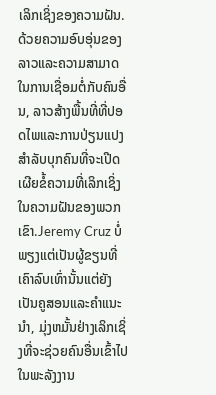ເລິກເຊິ່ງຂອງຄວາມຝັນ. ດ້ວຍຄວາມອົບອຸ່ນຂອງລາວແລະຄວາມສາມາດໃນການເຊື່ອມຕໍ່ກັບຄົນອື່ນ, ລາວສ້າງພື້ນທີ່ທີ່ປອດໄພແລະການປ່ຽນແປງສໍາລັບບຸກຄົນທີ່ຈະເປີດເຜີຍຂໍ້ຄວາມທີ່ເລິກເຊິ່ງໃນຄວາມຝັນຂອງພວກເຂົາ.Jeremy Cruz ບໍ່ພຽງແຕ່ເປັນຜູ້ຂຽນທີ່ເຄົາລົບເທົ່ານັ້ນແຕ່ຍັງເປັນຄູສອນແລະຄໍາແນະນໍາ, ມຸ່ງຫມັ້ນຢ່າງເລິກເຊິ່ງທີ່ຈະຊ່ວຍຄົນອື່ນເຂົ້າໄປໃນພະລັງງານ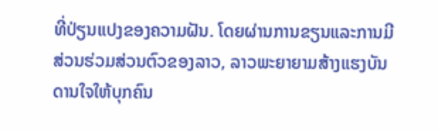ທີ່ປ່ຽນແປງຂອງຄວາມຝັນ. ໂດຍຜ່ານການຂຽນແລະການມີສ່ວນຮ່ວມສ່ວນຕົວຂອງລາວ, ລາວພະຍາຍາມສ້າງແຮງບັນດານໃຈໃຫ້ບຸກຄົນ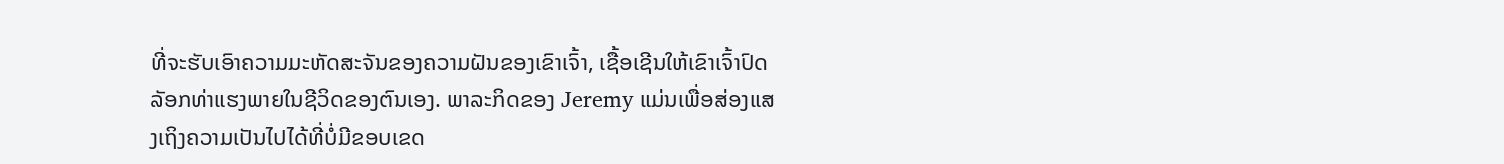ທີ່ຈະຮັບເອົາຄວາມມະຫັດສະຈັນຂອງຄວາມຝັນຂອງເຂົາເຈົ້າ, ເຊື້ອເຊີນໃຫ້ເຂົາເຈົ້າປົດລັອກທ່າແຮງພາຍໃນຊີວິດຂອງຕົນເອງ. ພາລະກິດຂອງ Jeremy ແມ່ນເພື່ອສ່ອງແສງເຖິງຄວາມເປັນໄປໄດ້ທີ່ບໍ່ມີຂອບເຂດ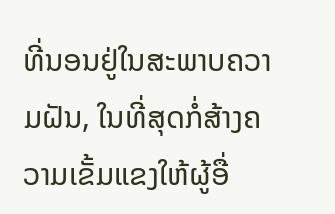ທີ່ນອນຢູ່ໃນສະພາບຄວາມຝັນ, ໃນທີ່ສຸດກໍ່ສ້າງຄວາມເຂັ້ມແຂງໃຫ້ຜູ້ອື່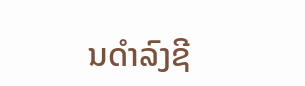ນດໍາລົງຊີ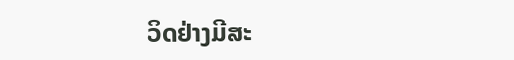ວິດຢ່າງມີສະ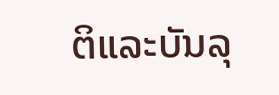ຕິແລະບັນລຸ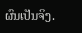ຜົນເປັນຈິງ.